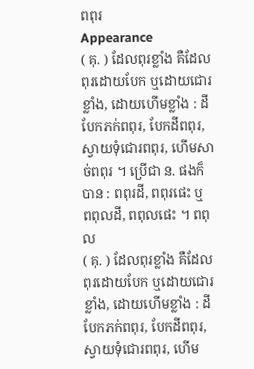ពពុរ
Appearance
( គុ. ) ដែលពុរខ្លាំង គឺដែលពុរដោយបែក ឬដោយជោរខ្លាំង, ដោយហើមខ្លាំង : ដីបែកភក់ពពុរ, បែកដីពពុរ, ស្វាយទុំជោរពពុរ, ហើមសាច់ពពុរ ។ ប្រើជា ន. ផងក៏បាន : ពពុរដី, ពពុរផេះ ឬ ពពុលដី, ពពុលផេះ ។ ពពុល
( គុ. ) ដែលពុរខ្លាំង គឺដែលពុរដោយបែក ឬដោយជោរខ្លាំង, ដោយហើមខ្លាំង : ដីបែកភក់ពពុរ, បែកដីពពុរ, ស្វាយទុំជោរពពុរ, ហើម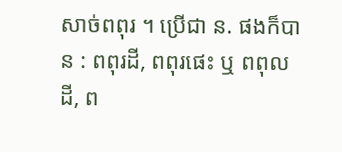សាច់ពពុរ ។ ប្រើជា ន. ផងក៏បាន : ពពុរដី, ពពុរផេះ ឬ ពពុលដី, ព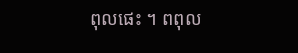ពុលផេះ ។ ពពុល